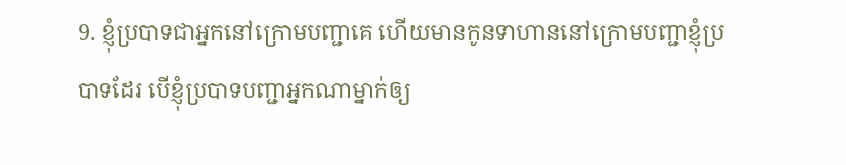9. ខ្ញុំប្របាទជាអ្នកនៅក្រោមបញ្ជាគេ ហើយមានកូនទាហាននៅក្រោមបញ្ជាខ្ញុំប្របាទដែរ បើខ្ញុំប្របាទបញ្ជាអ្នកណាម្នាក់ឲ្យ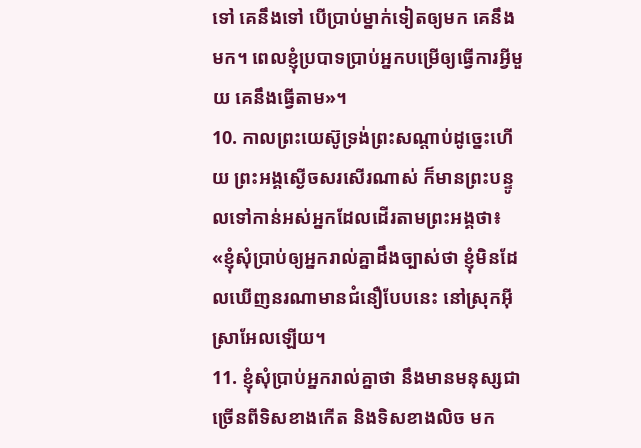ទៅ គេនឹងទៅ បើប្រាប់ម្នាក់ទៀតឲ្យមក គេនឹងមក។ ពេលខ្ញុំប្របាទប្រាប់អ្នកបម្រើឲ្យធ្វើការអ្វីមួយ គេនឹងធ្វើតាម»។
10. កាលព្រះយេស៊ូទ្រង់ព្រះសណ្ដាប់ដូច្នេះហើយ ព្រះអង្គស្ងើចសរសើរណាស់ ក៏មានព្រះបន្ទូលទៅកាន់អស់អ្នកដែលដើរតាមព្រះអង្គថា៖ «ខ្ញុំសុំប្រាប់ឲ្យអ្នករាល់គ្នាដឹងច្បាស់ថា ខ្ញុំមិនដែលឃើញនរណាមានជំនឿបែបនេះ នៅស្រុកអ៊ីស្រាអែលឡើយ។
11. ខ្ញុំសុំប្រាប់អ្នករាល់គ្នាថា នឹងមានមនុស្សជាច្រើនពីទិសខាងកើត និងទិសខាងលិច មក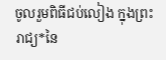ចូលរួមពិធីជប់លៀង ក្នុងព្រះរាជ្យ*នៃ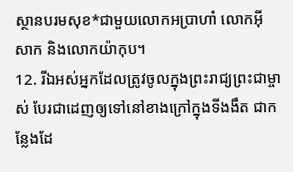ស្ថានបរមសុខ*ជាមួយលោកអប្រាហាំ លោកអ៊ីសាក និងលោកយ៉ាកុប។
12. រីឯអស់អ្នកដែលត្រូវចូលក្នុងព្រះរាជ្យព្រះជាម្ចាស់ បែរជាដេញឲ្យទៅនៅខាងក្រៅក្នុងទីងងឹត ជាកន្លែងដែ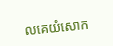លគេយំសោក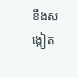ខឹងសង្កៀត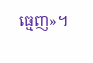ធ្មេញ»។